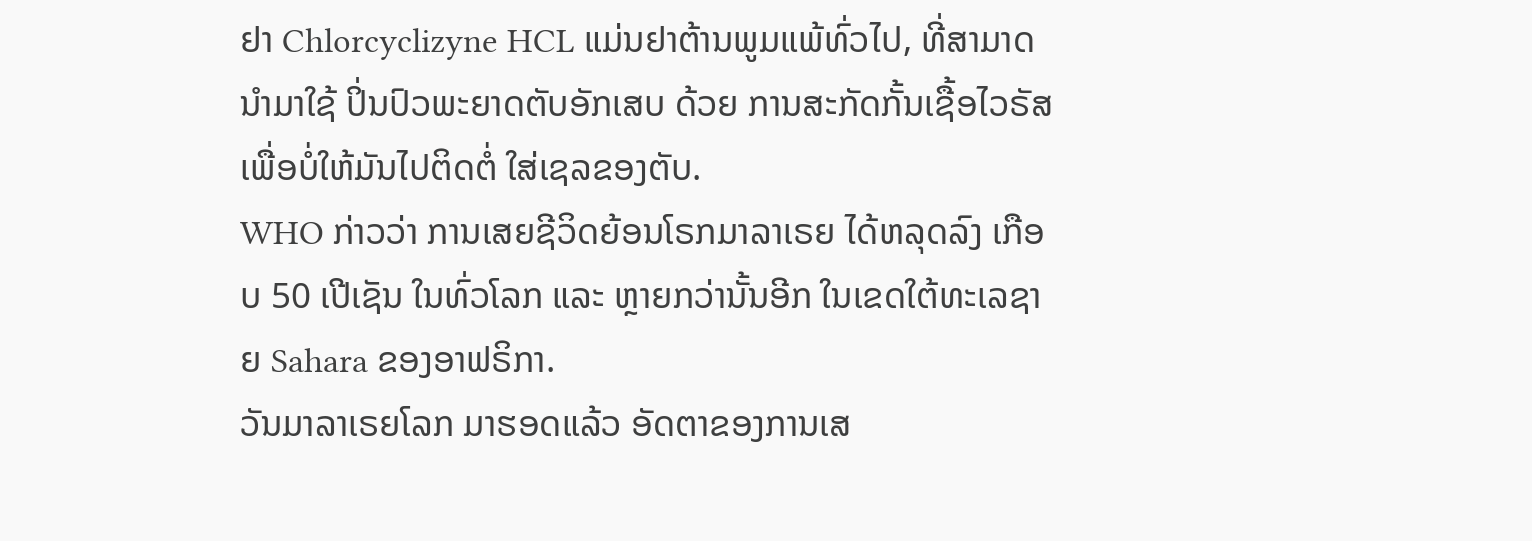ຢາ Chlorcyclizyne HCL ແມ່ນຢາຕ້ານພູມແພ້ທົ່ວໄປ, ທີ່ສາມາດນຳມາໃຊ້ ປິ່ນປົວພະຍາດຕັບອັກເສບ ດ້ວຍ ການສະກັດກັ້ນເຊື້ອໄວຣັສ ເພື່ອບໍ່ໃຫ້ມັນໄປຕິດຕໍ່ ໃສ່ເຊລຂອງຕັບ.
WHO ກ່າວວ່າ ການເສຍຊີວິດຍ້ອນໂຣກມາລາເຣຍ ໄດ້ຫລຸດລົງ ເກືອບ 50 ເປີເຊັນ ໃນທົ່ວໂລກ ແລະ ຫຼາຍກວ່ານັ້ນອີກ ໃນເຂດໃຕ້ທະເລຊາຍ Sahara ຂອງອາຟຣິກາ.
ວັນມາລາເຣຍໂລກ ມາຮອດແລ້ວ ອັດຕາຂອງການເສ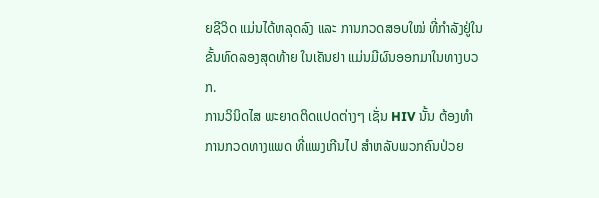ຍຊີວິດ ແມ່ນໄດ້ຫລຸດລົງ ແລະ ການກວດສອບໃໝ່ ທີ່ກຳລັງຢູ່ໃນຂັ້ນທົດລອງສຸດທ້າຍ ໃນເຄັນຢາ ແມ່ນມີຜົນອອກມາໃນທາງບວກ.
ການວິນິດໄສ ພະຍາດຕິດແປດຕ່າງໆ ເຊັ່ນ HIV ນັ້ນ ຕ້ອງທຳການກວດທາງແພດ ທີ່ແພງເກີນໄປ ສຳຫລັບພວກຄົນປ່ວຍ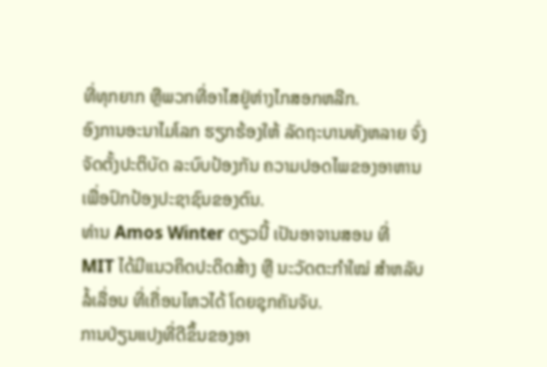ທີ່ທຸກຍາກ ຫຼືພວກທີ່ອາໄສຢູ່ຫ່າງໄກສອກຫລີກ.
ອົງການອະນາໄມໂລກ ຮຽກຮ້ອງໃຫ້ ລັດຖະບານທັງຫລາຍ ຈົ່ງຈັດຕັ້ງປະຕິບັດ ລະບົບປ້ອງກັນ ຄວາມປອດໄພຂອງອາຫານ ເພື່ອປົກປ້ອງປະຊາຊົນຂອງຕົນ.
ທ່ານ Amos Winter ດຽວນີ້ ເປັນອາຈານສອນ ທີ່ MIT ໄດ້ມີແນວຄິດປະດິດສ້າງ ຫຼື ນະວັດຕະກຳໃໝ່ ສຳຫລັບ ລໍ້ເລື່ອນ ທີ່ເຄື່ອນໄຫວໄດ້ ໂດຍຊຸກຄັນຈັບ.
ການປ່ຽນແປງທີ່ດີຂຶ້ນຂອງອາ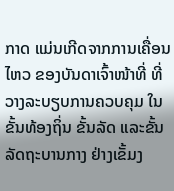ກາດ ແມ່ນເກີດຈາກການເຄື່ອນໄຫວ ຂອງບັນດາເຈົ້າໜ້າທີ່ ທີ່ວາງລະບຽບການຄວບຄຸມ ໃນຂັ້ນທ້ອງຖິ່ນ ຂັ້ນລັດ ແລະຂັ້ນລັດຖະບານກາງ ຢ່າງເຂັ້ມງ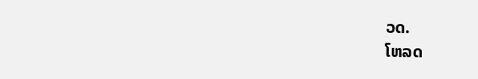ວດ.
ໂຫລດ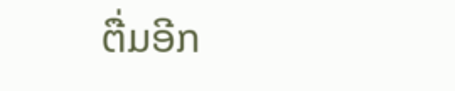ຕື່ມອີກ